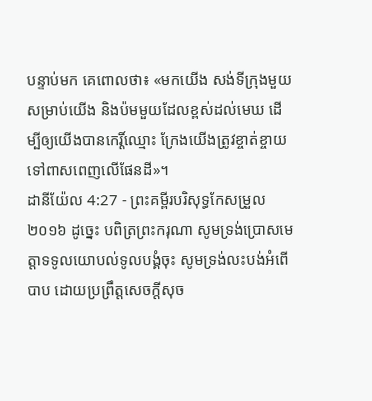បន្ទាប់មក គេពោលថា៖ «មកយើង សង់ទីក្រុងមួយសម្រាប់យើង និងប៉មមួយដែលខ្ពស់ដល់មេឃ ដើម្បីឲ្យយើងបានកេរ្តិ៍ឈ្មោះ ក្រែងយើងត្រូវខ្ចាត់ខ្ចាយទៅពាសពេញលើផែនដី»។
ដានីយ៉ែល 4:27 - ព្រះគម្ពីរបរិសុទ្ធកែសម្រួល ២០១៦ ដូច្នេះ បពិត្រព្រះករុណា សូមទ្រង់ប្រោសមេត្តាទទូលយោបល់ទូលបង្គំចុះ សូមទ្រង់លះបង់អំពើបាប ដោយប្រព្រឹត្តសេចក្ដីសុច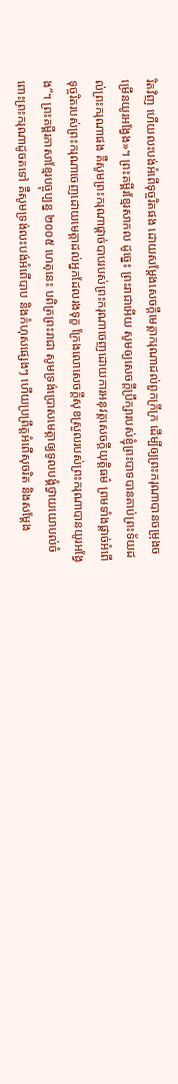រិតវិញ ហើយលះបង់អំពើទុច្ចរិតផង ដោយសម្ដែងសេចក្ដីមេត្តាករុណាដល់ពួកក្រីក្រ ដើម្បីឲ្យព្រះករុណាបានចម្រុងចម្រើនយូរអង្វែង»។ ព្រះគម្ពីរខ្មែរសាកល ដូច្នេះ ព្រះរាជាអើយ សូមឲ្យសេចក្ដីប្រឹក្សារបស់ខ្ញុំព្រះបាទបានគាប់ព្រះទ័យដល់ព្រះករុណាផង គឺសូមព្រះករុណាផ្ដាច់បាបរបស់ព្រះករុណាចេញដោយការអនុវត្តសេចក្ដីយុត្តិធម៌ ព្រមទាំងផ្ដាច់អំពើទុច្ចរិតរបស់ព្រះករុណាចេញដោយមេត្តាដល់អ្នកដែលរងទុក្ខ ក្រែងលោសេចក្ដីសុខស្រួលរបស់ព្រះករុណាបានយូរអង្វែង”។ ព្រះគម្ពីរភាសាខ្មែរបច្ចុប្បន្ន ២០០៥ ហេតុនេះ បពិត្រព្រះរាជា សូមទ្រង់ប្រោសមេត្តាឲ្យទូលបង្គំថ្វាយយោបល់ចំពោះព្រះករុណាដូចតទៅ គឺសូមទ្រង់លះបង់អំពើបាប និងកំហុសផ្សេងៗ ហើយប្រព្រឹត្តអំពើសុចរិត និងសម្តែង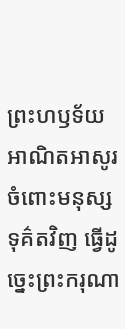ព្រះហឫទ័យអាណិតអាសូរចំពោះមនុស្សទុគ៌តវិញ ធ្វើដូច្នេះព្រះករុណា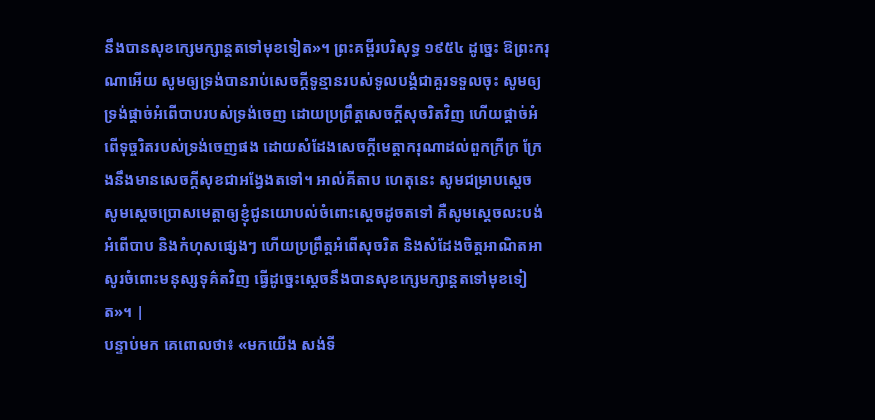នឹងបានសុខក្សេមក្សាន្តតទៅមុខទៀត»។ ព្រះគម្ពីរបរិសុទ្ធ ១៩៥៤ ដូច្នេះ ឱព្រះករុណាអើយ សូមឲ្យទ្រង់បានរាប់សេចក្ដីទូន្មានរបស់ទូលបង្គំជាគួរទទួលចុះ សូមឲ្យទ្រង់ផ្តាច់អំពើបាបរបស់ទ្រង់ចេញ ដោយប្រព្រឹត្តសេចក្ដីសុចរិតវិញ ហើយផ្តាច់អំពើទុច្ចរិតរបស់ទ្រង់ចេញផង ដោយសំដែងសេចក្ដីមេត្តាករុណាដល់ពួកក្រីក្រ ក្រែងនឹងមានសេចក្ដីសុខជាអង្វែងតទៅ។ អាល់គីតាប ហេតុនេះ សូមជម្រាបស្តេច សូមស្តេចប្រោសមេត្តាឲ្យខ្ញុំជូនយោបល់ចំពោះស្តេចដូចតទៅ គឺសូមស្តេចលះបង់អំពើបាប និងកំហុសផ្សេងៗ ហើយប្រព្រឹត្តអំពើសុចរិត និងសំដែងចិត្តអាណិតអាសូរចំពោះមនុស្សទុគ៌តវិញ ធ្វើដូច្នេះស្តេចនឹងបានសុខក្សេមក្សាន្តតទៅមុខទៀត»។ |
បន្ទាប់មក គេពោលថា៖ «មកយើង សង់ទី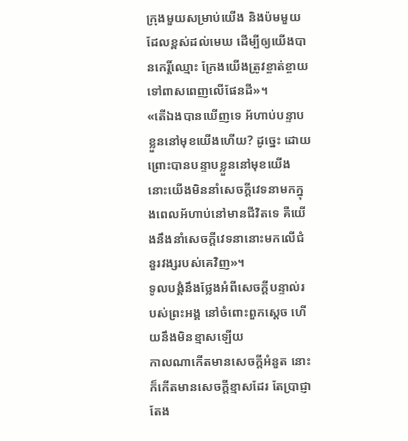ក្រុងមួយសម្រាប់យើង និងប៉មមួយដែលខ្ពស់ដល់មេឃ ដើម្បីឲ្យយើងបានកេរ្តិ៍ឈ្មោះ ក្រែងយើងត្រូវខ្ចាត់ខ្ចាយទៅពាសពេញលើផែនដី»។
«តើឯងបានឃើញទេ អ័ហាប់បន្ទាបខ្លួននៅមុខយើងហើយ? ដូច្នេះ ដោយព្រោះបានបន្ទាបខ្លួននៅមុខយើង នោះយើងមិននាំសេចក្ដីវេទនាមកក្នុងពេលអ័ហាប់នៅមានជីវិតទេ គឺយើងនឹងនាំសេចក្ដីវេទនានោះមកលើជំនួរវង្សរបស់គេវិញ»។
ទូលបង្គំនឹងថ្លែងអំពីសេចក្ដីបន្ទាល់របស់ព្រះអង្គ នៅចំពោះពួកស្តេច ហើយនឹងមិនខ្មាសឡើយ
កាលណាកើតមានសេចក្ដីអំនួត នោះក៏កើតមានសេចក្ដីខ្មាសដែរ តែប្រាជ្ញា តែង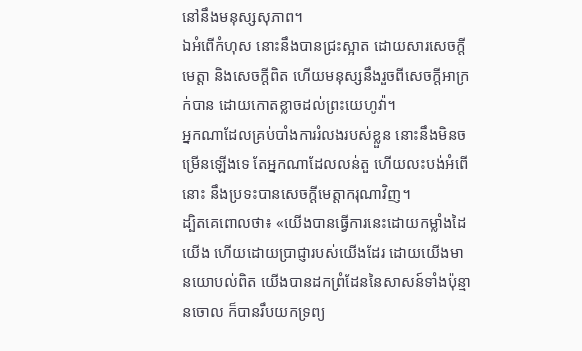នៅនឹងមនុស្សសុភាព។
ឯអំពើកំហុស នោះនឹងបានជ្រះស្អាត ដោយសារសេចក្ដីមេត្តា និងសេចក្ដីពិត ហើយមនុស្សនឹងរួចពីសេចក្ដីអាក្រក់បាន ដោយកោតខ្លាចដល់ព្រះយេហូវ៉ា។
អ្នកណាដែលគ្រប់បាំងការរំលងរបស់ខ្លួន នោះនឹងមិនចម្រើនឡើងទេ តែអ្នកណាដែលលន់តួ ហើយលះបង់អំពើនោះ នឹងប្រទះបានសេចក្ដីមេត្តាករុណាវិញ។
ដ្បិតគេពោលថា៖ «យើងបានធ្វើការនេះដោយកម្លាំងដៃយើង ហើយដោយប្រាជ្ញារបស់យើងដែរ ដោយយើងមានយោបល់ពិត យើងបានដកព្រំដែននៃសាសន៍ទាំងប៉ុន្មានចោល ក៏បានរឹបយកទ្រព្យ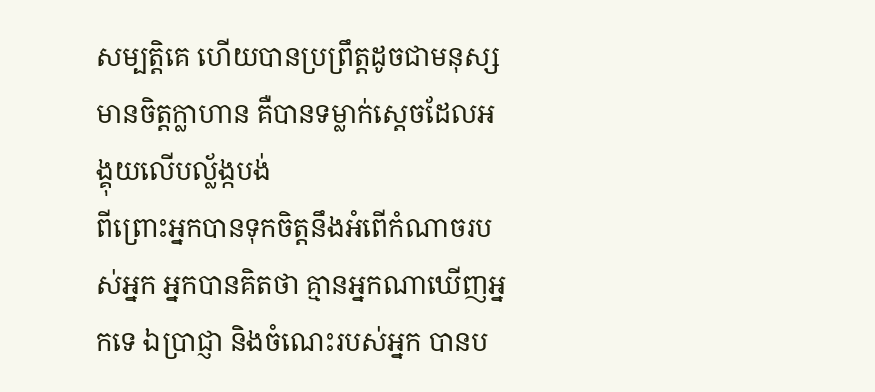សម្បត្តិគេ ហើយបានប្រព្រឹត្តដូចជាមនុស្សមានចិត្តក្លាហាន គឺបានទម្លាក់ស្តេចដែលអង្គុយលើបល្ល័ង្កបង់
ពីព្រោះអ្នកបានទុកចិត្តនឹងអំពើកំណាចរបស់អ្នក អ្នកបានគិតថា គ្មានអ្នកណាឃើញអ្នកទេ ឯប្រាជ្ញា និងចំណេះរបស់អ្នក បានប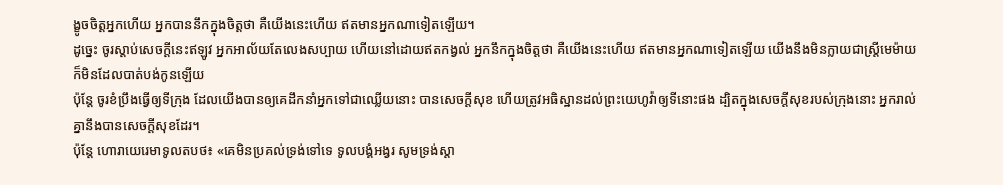ង្ខូចចិត្តអ្នកហើយ អ្នកបាននឹកក្នុងចិត្តថា គឺយើងនេះហើយ ឥតមានអ្នកណាទៀតឡើយ។
ដូច្នេះ ចូរស្តាប់សេចក្ដីនេះឥឡូវ អ្នកអាល័យតែលេងសប្បាយ ហើយនៅដោយឥតកង្វល់ អ្នកនឹកក្នុងចិត្តថា គឺយើងនេះហើយ ឥតមានអ្នកណាទៀតឡើយ យើងនឹងមិនក្លាយជាស្ត្រីមេម៉ាយ ក៏មិនដែលបាត់បង់កូនឡើយ
ប៉ុន្តែ ចូរខំប្រឹងធ្វើឲ្យទីក្រុង ដែលយើងបានឲ្យគេដឹកនាំអ្នកទៅជាឈ្លើយនោះ បានសេចក្ដីសុខ ហើយត្រូវអធិស្ឋានដល់ព្រះយេហូវ៉ាឲ្យទីនោះផង ដ្បិតក្នុងសេចក្ដីសុខរបស់ក្រុងនោះ អ្នករាល់គ្នានឹងបានសេចក្ដីសុខដែរ។
ប៉ុន្តែ ហោរាយេរេមាទូលតបថ៖ «គេមិនប្រគល់ទ្រង់ទៅទេ ទូលបង្គំអង្វរ សូមទ្រង់ស្តា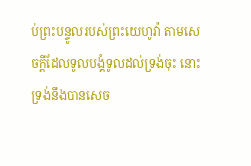ប់ព្រះបន្ទូលរបស់ព្រះយេហូវ៉ា តាមសេចក្ដីដែលទូលបង្គំទូលដល់ទ្រង់ចុះ នោះទ្រង់នឹងបានសេច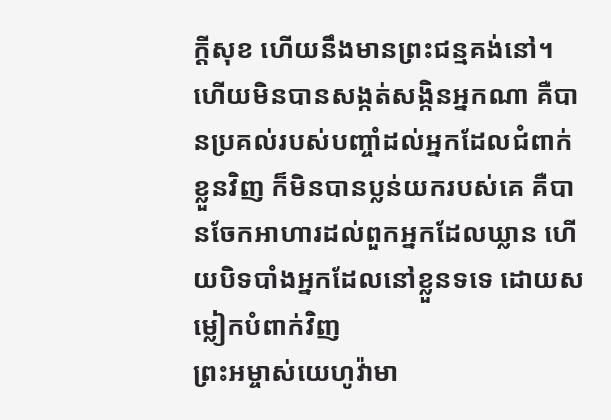ក្ដីសុខ ហើយនឹងមានព្រះជន្មគង់នៅ។
ហើយមិនបានសង្កត់សង្កិនអ្នកណា គឺបានប្រគល់របស់បញ្ចាំដល់អ្នកដែលជំពាក់ខ្លួនវិញ ក៏មិនបានប្លន់យករបស់គេ គឺបានចែកអាហារដល់ពួកអ្នកដែលឃ្លាន ហើយបិទបាំងអ្នកដែលនៅខ្លួនទទេ ដោយសម្លៀកបំពាក់វិញ
ព្រះអម្ចាស់យេហូវ៉ាមា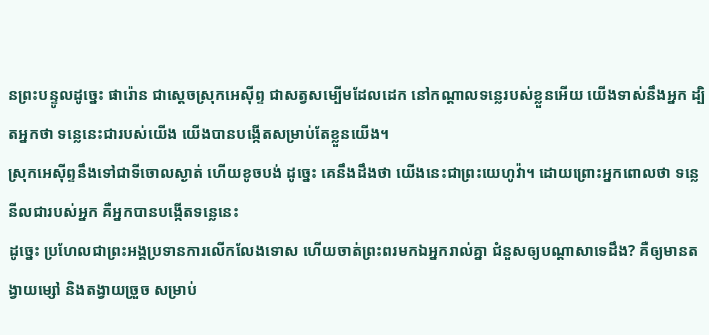នព្រះបន្ទូលដូច្នេះ ផារ៉ោន ជាស្តេចស្រុកអេស៊ីព្ទ ជាសត្វសម្បើមដែលដេក នៅកណ្ដាលទន្លេរបស់ខ្លួនអើយ យើងទាស់នឹងអ្នក ដ្បិតអ្នកថា ទន្លេនេះជារបស់យើង យើងបានបង្កើតសម្រាប់តែខ្លួនយើង។
ស្រុកអេស៊ីព្ទនឹងទៅជាទីចោលស្ងាត់ ហើយខូចបង់ ដូច្នេះ គេនឹងដឹងថា យើងនេះជាព្រះយេហូវ៉ា។ ដោយព្រោះអ្នកពោលថា ទន្លេនីលជារបស់អ្នក គឺអ្នកបានបង្កើតទន្លេនេះ
ដូច្នេះ ប្រហែលជាព្រះអង្គប្រទានការលើកលែងទោស ហើយចាត់ព្រះពរមកឯអ្នករាល់គ្នា ជំនួសឲ្យបណ្ដាសាទេដឹង? គឺឲ្យមានតង្វាយម្សៅ និងតង្វាយច្រួច សម្រាប់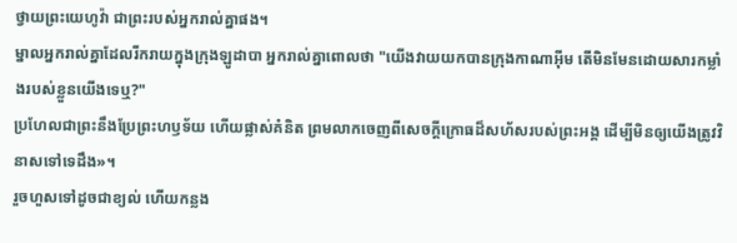ថ្វាយព្រះយេហូវ៉ា ជាព្រះរបស់អ្នករាល់គ្នាផង។
ម្នាលអ្នករាល់គ្នាដែលរីករាយក្នុងក្រុងឡូដាបា អ្នករាល់គ្នាពោលថា "យើងវាយយកបានក្រុងកាណាអ៊ីម តើមិនមែនដោយសារកម្លាំងរបស់ខ្លួនយើងទេឬ?"
ប្រហែលជាព្រះនឹងប្រែព្រះហឫទ័យ ហើយផ្លាស់គំនិត ព្រមលាកចេញពីសេចក្ដីក្រោធដ៏សហ័សរបស់ព្រះអង្គ ដើម្បីមិនឲ្យយើងត្រូវវិនាសទៅទេដឹង»។
រួចហួសទៅដូចជាខ្យល់ ហើយកន្លង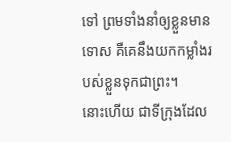ទៅ ព្រមទាំងនាំឲ្យខ្លួនមានទោស គឺគេនឹងយកកម្លាំងរបស់ខ្លួនទុកជាព្រះ។
នោះហើយ ជាទីក្រុងដែល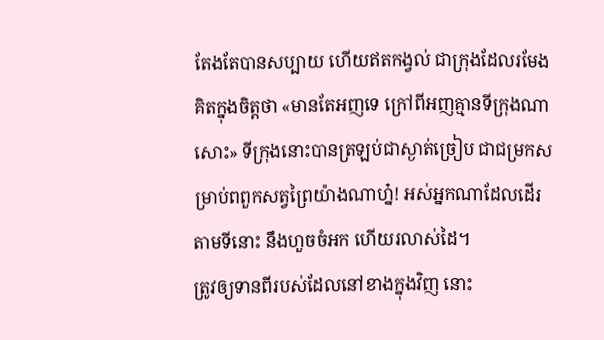តែងតែបានសប្បាយ ហើយឥតកង្វល់ ជាក្រុងដែលរមែងគិតក្នុងចិត្តថា «មានតែអញទេ ក្រៅពីអញគ្មានទីក្រុងណាសោះ» ទីក្រុងនោះបានត្រឡប់ជាស្ងាត់ច្រៀប ជាជម្រកសម្រាប់ពពួកសត្វព្រៃយ៉ាងណាហ្ន៎! អស់អ្នកណាដែលដើរតាមទីនោះ នឹងហួចចំអក ហើយរលាស់ដៃ។
ត្រូវឲ្យទានពីរបស់ដែលនៅខាងក្នុងវិញ នោះ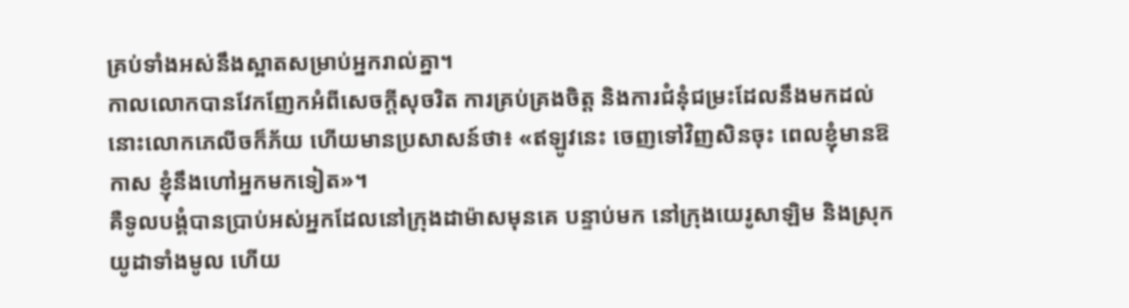គ្រប់ទាំងអស់នឹងស្អាតសម្រាប់អ្នករាល់គ្នា។
កាលលោកបានវែកញែកអំពីសេចក្តីសុចរិត ការគ្រប់គ្រងចិត្ត និងការជំនុំជម្រះដែលនឹងមកដល់ នោះលោកភេលីចក៏ភ័យ ហើយមានប្រសាសន៍ថា៖ «ឥឡូវនេះ ចេញទៅវិញសិនចុះ ពេលខ្ញុំមានឱកាស ខ្ញុំនឹងហៅអ្នកមកទៀត»។
គឺទូលបង្គំបានប្រាប់អស់អ្នកដែលនៅក្រុងដាម៉ាសមុនគេ បន្ទាប់មក នៅក្រុងយេរូសាឡិម និងស្រុកយូដាទាំងមូល ហើយ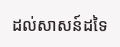ដល់សាសន៍ដទៃ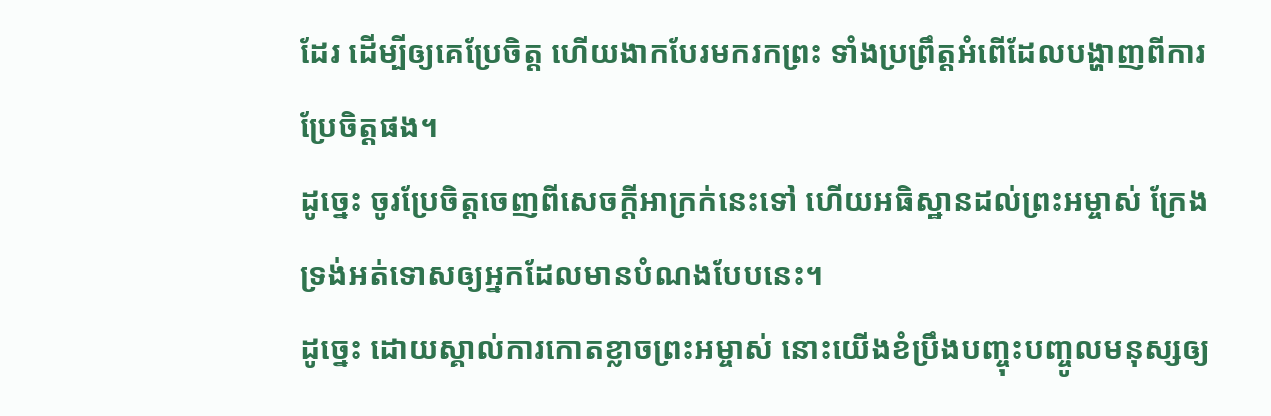ដែរ ដើម្បីឲ្យគេប្រែចិត្ត ហើយងាកបែរមករកព្រះ ទាំងប្រព្រឹត្តអំពើដែលបង្ហាញពីការប្រែចិត្តផង។
ដូច្នេះ ចូរប្រែចិត្តចេញពីសេចក្តីអាក្រក់នេះទៅ ហើយអធិស្ឋានដល់ព្រះអម្ចាស់ ក្រែងទ្រង់អត់ទោសឲ្យអ្នកដែលមានបំណងបែបនេះ។
ដូច្នេះ ដោយស្គាល់ការកោតខ្លាចព្រះអម្ចាស់ នោះយើងខំប្រឹងបញ្ចុះបញ្ចូលមនុស្សឲ្យ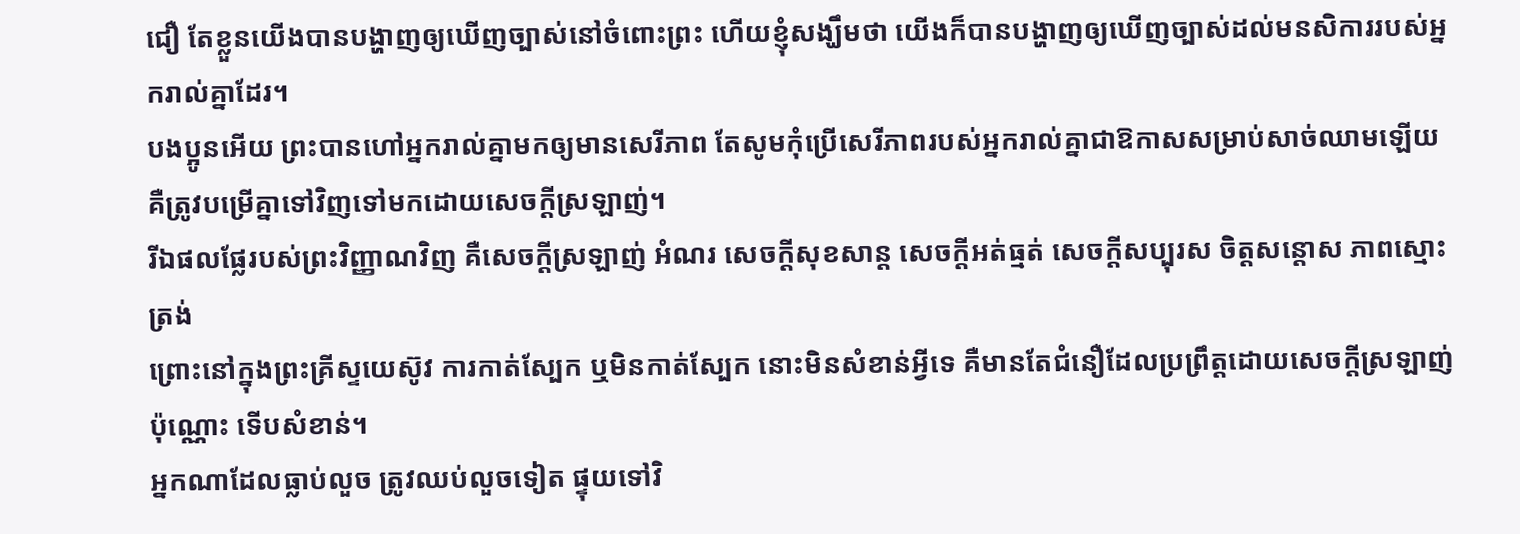ជឿ តែខ្លួនយើងបានបង្ហាញឲ្យឃើញច្បាស់នៅចំពោះព្រះ ហើយខ្ញុំសង្ឃឹមថា យើងក៏បានបង្ហាញឲ្យឃើញច្បាស់ដល់មនសិការរបស់អ្នករាល់គ្នាដែរ។
បងប្អូនអើយ ព្រះបានហៅអ្នករាល់គ្នាមកឲ្យមានសេរីភាព តែសូមកុំប្រើសេរីភាពរបស់អ្នករាល់គ្នាជាឱកាសសម្រាប់សាច់ឈាមឡើយ គឺត្រូវបម្រើគ្នាទៅវិញទៅមកដោយសេចក្ដីស្រឡាញ់។
រីឯផលផ្លែរបស់ព្រះវិញ្ញាណវិញ គឺសេចក្ដីស្រឡាញ់ អំណរ សេចក្ដីសុខសាន្ត សេចក្ដីអត់ធ្មត់ សេចក្ដីសប្បុរស ចិត្តសន្ដោស ភាពស្មោះត្រង់
ព្រោះនៅក្នុងព្រះគ្រីស្ទយេស៊ូវ ការកាត់ស្បែក ឬមិនកាត់ស្បែក នោះមិនសំខាន់អ្វីទេ គឺមានតែជំនឿដែលប្រព្រឹត្តដោយសេចក្ដីស្រឡាញ់ប៉ុណ្ណោះ ទើបសំខាន់។
អ្នកណាដែលធ្លាប់លួច ត្រូវឈប់លួចទៀត ផ្ទុយទៅវិ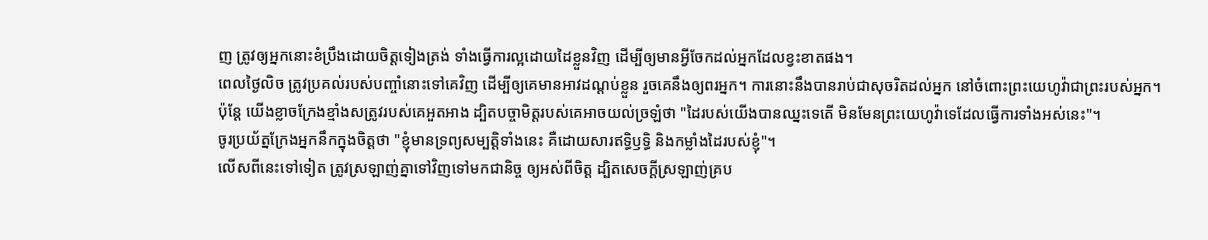ញ ត្រូវឲ្យអ្នកនោះខំប្រឹងដោយចិត្តទៀងត្រង់ ទាំងធ្វើការល្អដោយដៃខ្លួនវិញ ដើម្បីឲ្យមានអ្វីចែកដល់អ្នកដែលខ្វះខាតផង។
ពេលថ្ងៃលិច ត្រូវប្រគល់របស់បញ្ចាំនោះទៅគេវិញ ដើម្បីឲ្យគេមានអាវដណ្តប់ខ្លួន រួចគេនឹងឲ្យពរអ្នក។ ការនោះនឹងបានរាប់ជាសុចរិតដល់អ្នក នៅចំពោះព្រះយេហូវ៉ាជាព្រះរបស់អ្នក។
ប៉ុន្ដែ យើងខ្លាចក្រែងខ្មាំងសត្រូវរបស់គេអួតអាង ដ្បិតបច្ចាមិត្តរបស់គេអាចយល់ច្រឡំថា "ដៃរបស់យើងបានឈ្នះទេតើ មិនមែនព្រះយេហូវ៉ាទេដែលធ្វើការទាំងអស់នេះ"។
ចូរប្រយ័ត្នក្រែងអ្នកនឹកក្នុងចិត្តថា "ខ្ញុំមានទ្រព្យសម្បត្តិទាំងនេះ គឺដោយសារឥទ្ធិឫទ្ធិ និងកម្លាំងដៃរបស់ខ្ញុំ"។
លើសពីនេះទៅទៀត ត្រូវស្រឡាញ់គ្នាទៅវិញទៅមកជានិច្ច ឲ្យអស់ពីចិត្ត ដ្បិតសេចក្តីស្រឡាញ់គ្រប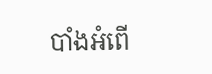បាំងអំពើ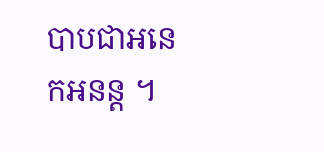បាបជាអនេកអនន្ត ។